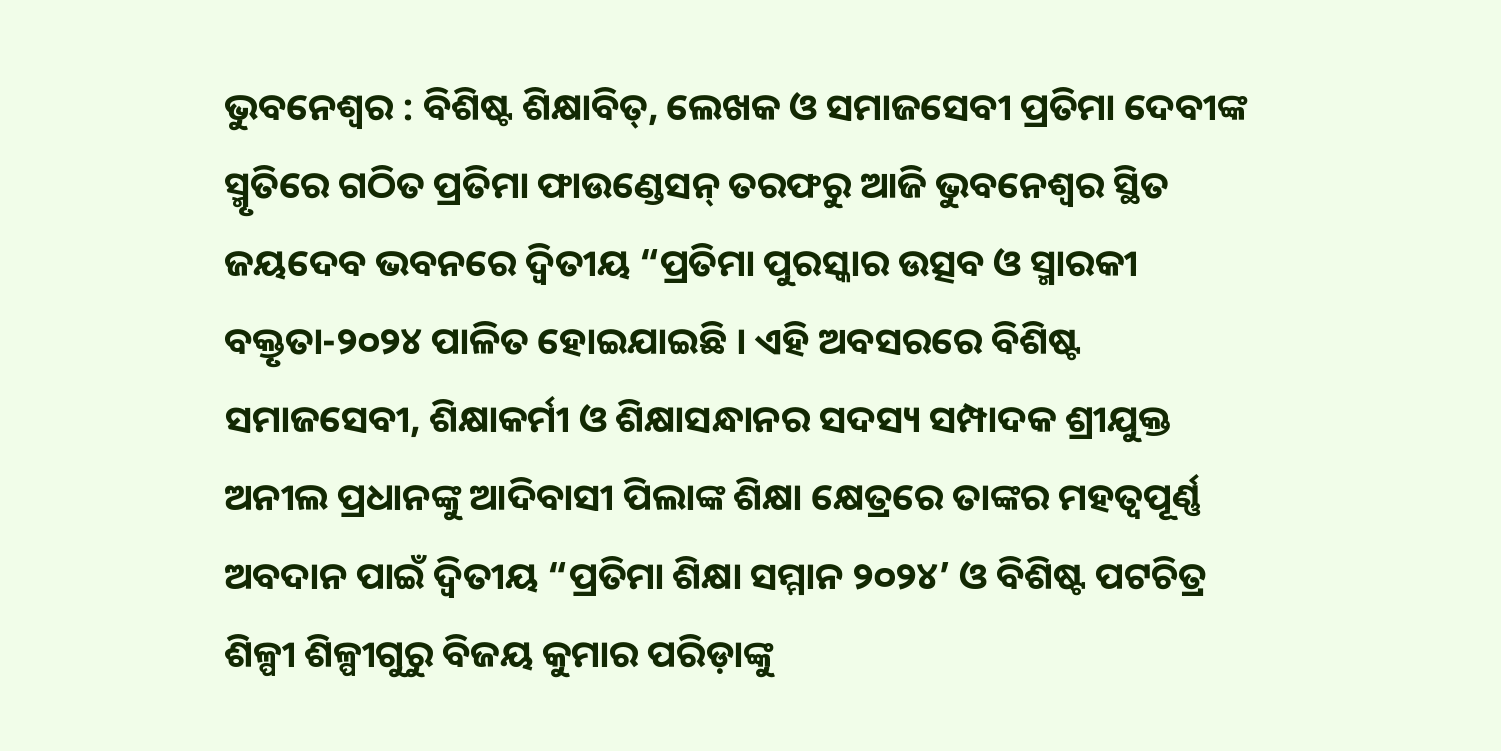ଭୁବନେଶ୍ୱର : ବିଶିଷ୍ଟ ଶିକ୍ଷାବିତ୍, ଲେଖକ ଓ ସମାଜସେବୀ ପ୍ରତିମା ଦେବୀଙ୍କ ସ୍ମୃତିରେ ଗଠିତ ପ୍ରତିମା ଫାଉଣ୍ଡେସନ୍ ତରଫରୁ ଆଜି ଭୁବନେଶ୍ୱର ସ୍ଥିତ ଜୟଦେବ ଭବନରେ ଦ୍ୱିତୀୟ “ପ୍ରତିମା ପୁରସ୍କାର ଉତ୍ସବ ଓ ସ୍ମାରକୀ ବକ୍ତୃତା-୨୦୨୪ ପାଳିତ ହୋଇଯାଇଛି । ଏହି ଅବସରରେ ବିଶିଷ୍ଟ ସମାଜସେବୀ, ଶିକ୍ଷାକର୍ମୀ ଓ ଶିକ୍ଷାସନ୍ଧାନର ସଦସ୍ୟ ସମ୍ପାଦକ ଶ୍ରୀଯୁକ୍ତ ଅନୀଲ ପ୍ରଧାନଙ୍କୁ ଆଦିବାସୀ ପିଲାଙ୍କ ଶିକ୍ଷା କ୍ଷେତ୍ରରେ ତାଙ୍କର ମହତ୍ୱପୂର୍ଣ୍ଣ ଅବଦାନ ପାଇଁ ଦ୍ୱିତୀୟ “ପ୍ରତିମା ଶିକ୍ଷା ସମ୍ମାନ ୨୦୨୪’ ଓ ବିଶିଷ୍ଟ ପଟଚିତ୍ର ଶିଳ୍ପୀ ଶିଳ୍ପୀଗୁରୁ ବିଜୟ କୁମାର ପରିଡ଼ାଙ୍କୁ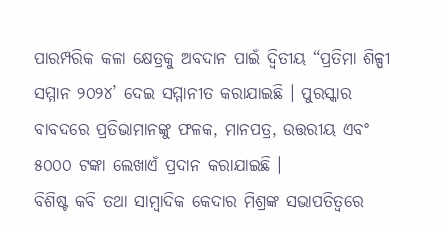ପାରମ୍ପରିକ କଳା କ୍ଷେତ୍ରକୁ ଅବଦାନ ପାଇଁ ଦ୍ୱିତୀୟ “ପ୍ରତିମା ଶିଳ୍ପୀ ସମ୍ମାନ ୨୦୨୪’ ଦେଇ ସମ୍ମାନୀତ କରାଯାଇଛି । ପୁରସ୍କାର ବାବଦରେ ପ୍ରତିଭାମାନଙ୍କୁ ଫଳକ, ମାନପତ୍ର, ଉତ୍ତରୀୟ ଏବଂ ୫୦୦୦ ଟଙ୍କା ଲେଖାଏଁ ପ୍ରଦାନ କରାଯାଇଛି ।
ବିଶିଷ୍ଟ କବି ତଥା ସାମ୍ବାଦିକ କେଦାର ମିଶ୍ରଙ୍କ ସଭାପତିତ୍ୱରେ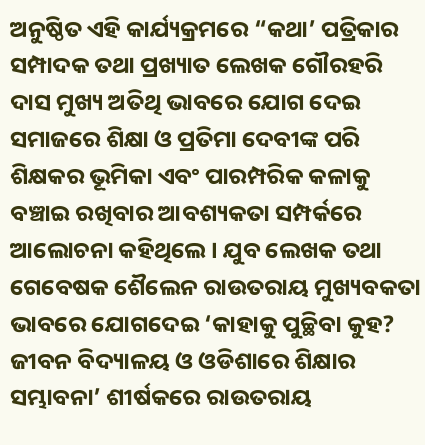ଅନୁଷ୍ଠିତ ଏହି କାର୍ଯ୍ୟକ୍ରମରେ “କଥା’ ପତ୍ରିକାର ସମ୍ପାଦକ ତଥା ପ୍ରଖ୍ୟାତ ଲେଖକ ଗୌରହରି ଦାସ ମୁଖ୍ୟ ଅତିଥି ଭାବରେ ଯୋଗ ଦେଇ ସମାଜରେ ଶିକ୍ଷା ଓ ପ୍ରତିମା ଦେବୀଙ୍କ ପରି ଶିକ୍ଷକର ଭୂମିକା ଏବଂ ପାରମ୍ପରିକ କଳାକୁ ବଞ୍ଚାଇ ରଖିବାର ଆବଶ୍ୟକତା ସମ୍ପର୍କରେ ଆଲୋଚନା କହିଥିଲେ । ଯୁବ ଲେଖକ ତଥା ଗେବେଷକ ଶୈଲେନ ରାଉତରାୟ ମୁଖ୍ୟବକତା ଭାବରେ ଯୋଗଦେଇ ‘କାହାକୁ ପୁଚ୍ଛିବା କୁହ? ଜୀବନ ବିଦ୍ୟାଳୟ ଓ ଓଡିଶାରେ ଶିକ୍ଷାର ସମ୍ଭାବନା’ ଶୀର୍ଷକରେ ରାଉତରାୟ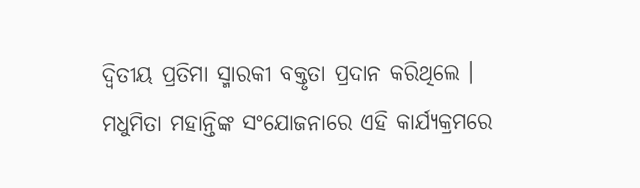ଦ୍ୱିତୀୟ ପ୍ରତିମା ସ୍ମାରକୀ ବକ୍ତୃତା ପ୍ରଦାନ କରିଥିଲେ ।
ମଧୁମିତା ମହାନ୍ତିଙ୍କ ସଂଯୋଜନାରେ ଏହି କାର୍ଯ୍ୟକ୍ରମରେ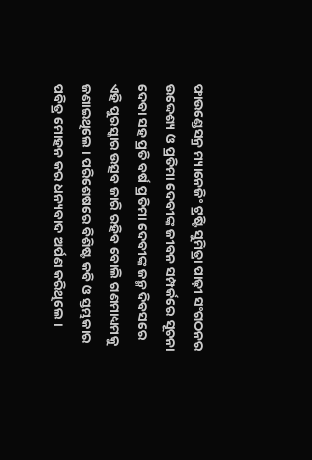ଫାଉଣ୍ଡେସନ୍ର ମ୍ୟାନେଜିଂ ଟ୍ରଷ୍ଟି ସୁମିତ୍ରା ପାଢ଼ୀ ସଂଗଠନର ଉଦ୍ଦେଶ୍ୟ ଓ ପ୍ରତିମା ଦେବୀଙ୍କ ଜୀବନ ସମ୍ପର୍କରେ ସୂଚନା ଦେବା ସହ ପ୍ରତି ବର୍ଷ ପ୍ରତିମା ଦେବୀଙ୍କ ଜନ୍ମ ଦିବସରେ ଏହି ପୁରସ୍କାର ଉତ୍ସବ ଜାରି ରହିବ ବୋଲି ଗଣମାଧ୍ୟମକୁ ଜଣାଇଥିଲେ । ପରିଶେଷରେ ବିଶିଷ୍ଟ କବି ଓ ସ୍ତମ୍ଭକାର ପବିତ୍ର ମୋହନ କର ଧନ୍ୟବାଦ ଅର୍ପଣ କରିଥିଲେ ।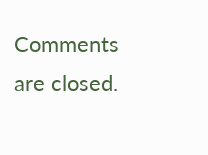Comments are closed.